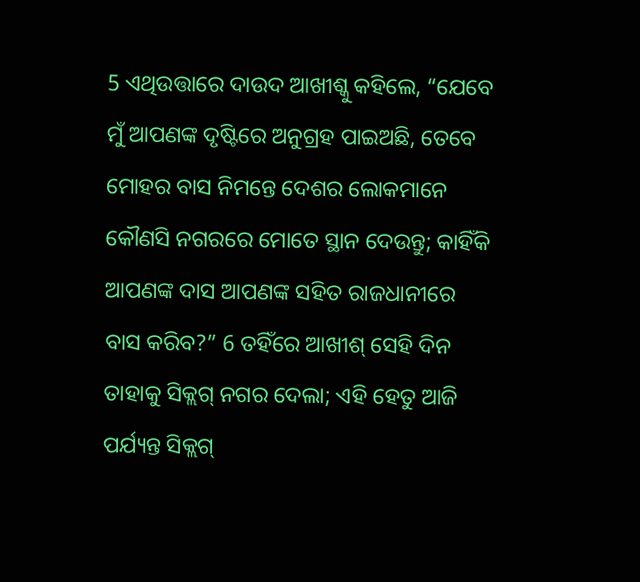5 ଏଥିଉତ୍ତାରେ ଦାଉଦ ଆଖୀଶ୍କୁ କହିଲେ, “ଯେବେ ମୁଁ ଆପଣଙ୍କ ଦୃଷ୍ଟିରେ ଅନୁଗ୍ରହ ପାଇଅଛି, ତେବେ ମୋହର ବାସ ନିମନ୍ତେ ଦେଶର ଲୋକମାନେ କୌଣସି ନଗରରେ ମୋତେ ସ୍ଥାନ ଦେଉନ୍ତୁ; କାହିଁକି ଆପଣଙ୍କ ଦାସ ଆପଣଙ୍କ ସହିତ ରାଜଧାନୀରେ ବାସ କରିବ?” 6 ତହିଁରେ ଆଖୀଶ୍ ସେହି ଦିନ ତାହାକୁ ସିକ୍ଲଗ୍ ନଗର ଦେଲା; ଏହି ହେତୁ ଆଜି ପର୍ଯ୍ୟନ୍ତ ସିକ୍ଲଗ୍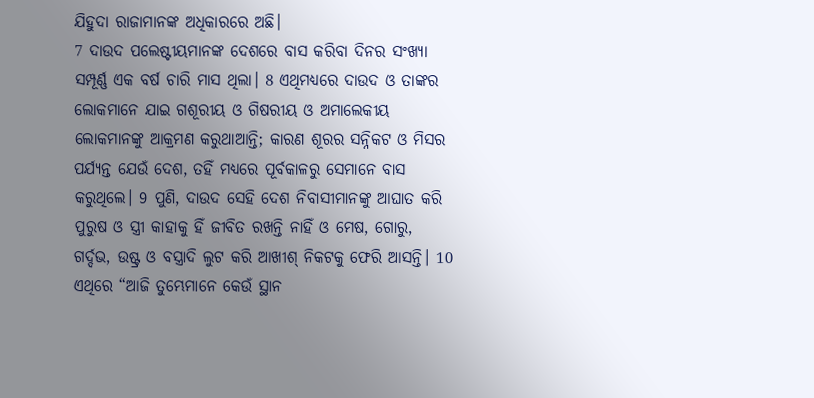ଯିହୁଦା ରାଜାମାନଙ୍କ ଅଧିକାରରେ ଅଛି।
7 ଦାଉଦ ପଲେଷ୍ଟୀୟମାନଙ୍କ ଦେଶରେ ବାସ କରିବା ଦିନର ସଂଖ୍ୟା ସମ୍ପୂର୍ଣ୍ଣ ଏକ ବର୍ଷ ଚାରି ମାସ ଥିଲା। 8 ଏଥିମଧ୍ୟରେ ଦାଉଦ ଓ ତାଙ୍କର ଲୋକମାନେ ଯାଇ ଗଶୂରୀୟ ଓ ଗିଷରୀୟ ଓ ଅମାଲେକୀୟ ଲୋକମାନଙ୍କୁ ଆକ୍ରମଣ କରୁଥାଆନ୍ତି; କାରଣ ଶୂରର ସନ୍ନିକଟ ଓ ମିସର ପର୍ଯ୍ୟନ୍ତ ଯେଉଁ ଦେଶ, ତହିଁ ମଧ୍ୟରେ ପୂର୍ବକାଳରୁ ସେମାନେ ବାସ କରୁଥିଲେ। 9 ପୁଣି, ଦାଉଦ ସେହି ଦେଶ ନିବାସୀମାନଙ୍କୁ ଆଘାତ କରି ପୁରୁଷ ଓ ସ୍ତ୍ରୀ କାହାକୁ ହିଁ ଜୀବିତ ରଖନ୍ତି ନାହିଁ ଓ ମେଷ, ଗୋରୁ, ଗର୍ଦ୍ଦଭ, ଉଷ୍ଟ୍ର ଓ ବସ୍ତ୍ରାଦି ଲୁଟ କରି ଆଖୀଶ୍ ନିକଟକୁ ଫେରି ଆସନ୍ତି। 10 ଏଥିରେ “ଆଜି ତୁମ୍ଭେମାନେ କେଉଁ ସ୍ଥାନ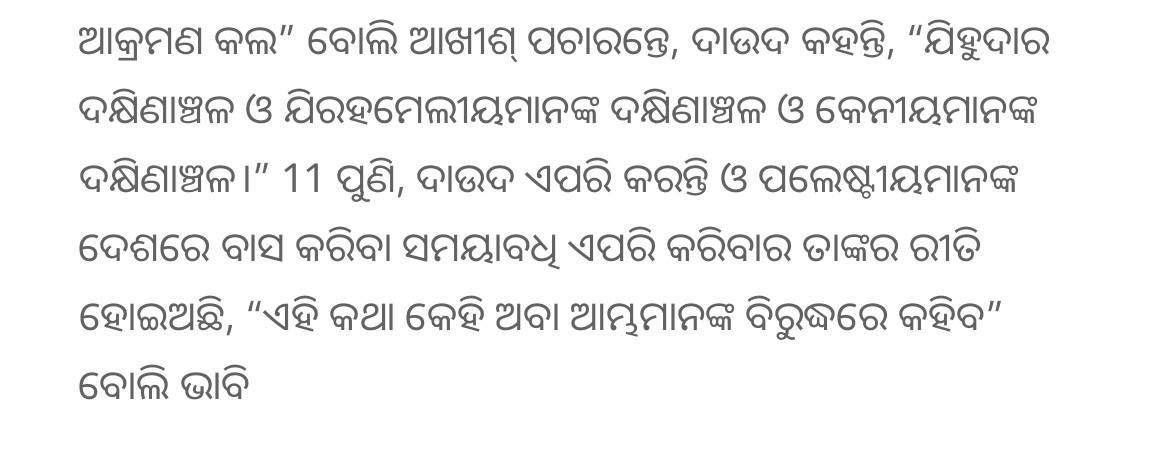ଆକ୍ରମଣ କଲ” ବୋଲି ଆଖୀଶ୍ ପଚାରନ୍ତେ, ଦାଉଦ କହନ୍ତି, “ଯିହୁଦାର ଦକ୍ଷିଣାଞ୍ଚଳ ଓ ଯିରହମେଲୀୟମାନଙ୍କ ଦକ୍ଷିଣାଞ୍ଚଳ ଓ କେନୀୟମାନଙ୍କ ଦକ୍ଷିଣାଞ୍ଚଳ।” 11 ପୁଣି, ଦାଉଦ ଏପରି କରନ୍ତି ଓ ପଲେଷ୍ଟୀୟମାନଙ୍କ ଦେଶରେ ବାସ କରିବା ସମୟାବଧି ଏପରି କରିବାର ତାଙ୍କର ରୀତି ହୋଇଅଛି, “ଏହି କଥା କେହି ଅବା ଆମ୍ଭମାନଙ୍କ ବିରୁଦ୍ଧରେ କହିବ” ବୋଲି ଭାବି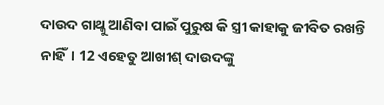ଦାଉଦ ଗାଥ୍କୁ ଆଣିବା ପାଇଁ ପୁରୁଷ କି ସ୍ତ୍ରୀ କାହାକୁ ଜୀବିତ ରଖନ୍ତି ନାହିଁ। 12 ଏହେତୁ ଆଖୀଶ୍ ଦାଉଦଙ୍କୁ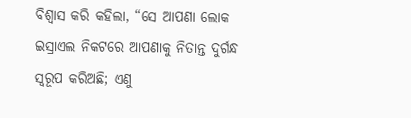ବିଶ୍ୱାସ କରି କହିଲା, “ସେ ଆପଣା ଲୋକ ଇସ୍ରାଏଲ ନିକଟରେ ଆପଣାକୁ ନିତାନ୍ତ ଦୁର୍ଗନ୍ଧ ସ୍ୱରୂପ କରିଅଛି; ଏଣୁ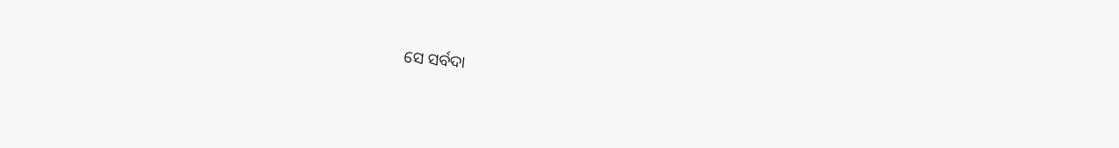ସେ ସର୍ବଦା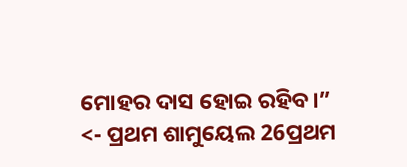ମୋହର ଦାସ ହୋଇ ରହିବ।”
<- ପ୍ରଥମ ଶାମୁୟେଲ 26ପ୍ରଥମ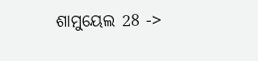ଶାମୁୟେଲ 28 ->